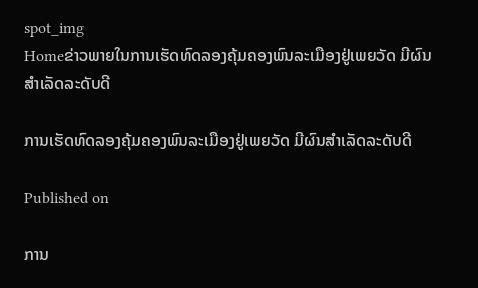spot_img
Homeຂ່າວພາຍໃນການເຮັດທົດລອງຄຸ້ມຄອງພົນລະເມືອງຢູ່ເພຍວັດ ມີຜົນສຳເລັດລະດັບດີ

ການເຮັດທົດລອງຄຸ້ມຄອງພົນລະເມືອງຢູ່ເພຍວັດ ມີຜົນສຳເລັດລະດັບດີ

Published on

ການ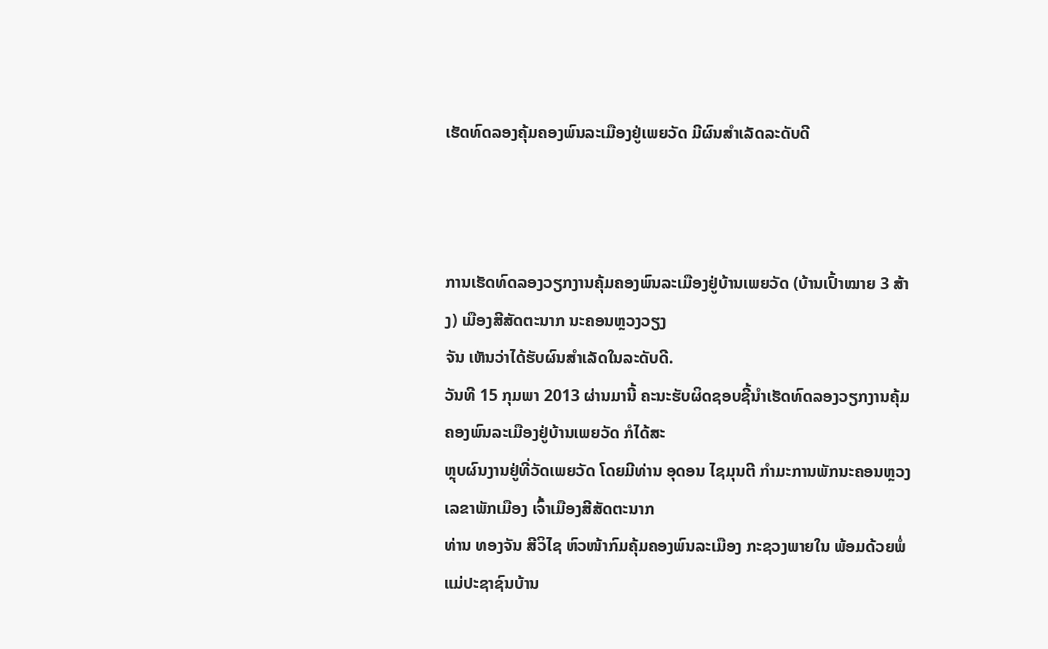ເຮັດທົດລອງຄຸ້ມຄອງພົນລະເມືອງຢູ່ເພຍວັດ ມີຜົນສຳເລັດລະດັບດີ



ການເຮັດທົດລອງວຽກງານຄຸ້ມຄອງພົນລະເມືອງຢູ່ບ້ານເພຍວັດ (ບ້ານເປົ້າໝາຍ 3 ສ້າງ) ເມືອງສີສັດຕະນາກ ນະຄອນຫຼວງວຽງ
ຈັນ ເຫັນວ່າໄດ້ຮັບຜົນສຳເລັດໃນລະດັບດີ.
ວັນທີ 15 ກຸມພາ 2013 ຜ່ານມານີ້ ຄະນະຮັບຜິດຊອບຊີ້ນຳເຮັດທົດລອງວຽກງານຄຸ້ມຄອງພົນລະເມືອງຢູ່ບ້ານເພຍວັດ ກໍໄດ້ສະ
ຫຼຸບຜົນງານຢູ່ທີ່ວັດເພຍວັດ ໂດຍມີທ່ານ ອຸດອນ ໄຊມຸນຕີ ກຳມະການພັກນະຄອນຫຼວງ ເລຂາພັກເມືອງ ເຈົ້າເມືອງສີສັດຕະນາກ
ທ່ານ ທອງຈັນ ສີວິໄຊ ຫົວໜ້າກົມຄຸ້ມຄອງພົນລະເມືອງ ກະຊວງພາຍໃນ ພ້ອມດ້ວຍພໍ່ແມ່ປະຊາຊົນບ້ານ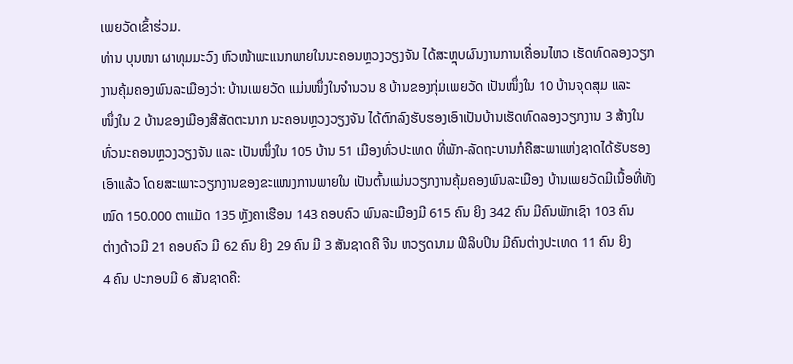ເພຍວັດເຂົ້າຮ່ວມ.
ທ່ານ ບຸນໜາ ຜາທຸມມະວົງ ຫົວໜ້າພະແນກພາຍໃນນະຄອນຫຼວງວຽງຈັນ ໄດ້ສະຫຼຸບຜົນງານການເຄື່ອນໄຫວ ເຮັດທົດລອງວຽກ
ງານຄຸ້ມຄອງພົນລະເມືອງວ່າ: ບ້ານເພຍວັດ ແມ່ນໜຶ່ງໃນຈຳນວນ 8 ບ້ານຂອງກຸ່ມເພຍວັດ ເປັນໜຶ່ງໃນ 10 ບ້ານຈຸດສຸມ ແລະ
ໜຶ່ງໃນ 2 ບ້ານຂອງເມືອງສີສັດຕະນາກ ນະຄອນຫຼວງວຽງຈັນ ໄດ້ຕົກລົງຮັບຮອງເອົາເປັນບ້ານເຮັດທົດລອງວຽກງານ 3 ສ້າງໃນ
ທົ່ວນະຄອນຫຼວງວຽງຈັນ ແລະ ເປັນໜຶ່ງໃນ 105 ບ້ານ 51 ເມືອງທົ່ວປະເທດ ທີ່ພັກ-ລັດຖະບານກໍຄືສະພາແຫ່ງຊາດໄດ້ຮັບຮອງ
ເອົາແລ້ວ ໂດຍສະເພາະວຽກງານຂອງຂະແໜງການພາຍໃນ ເປັນຕົ້ນແມ່ນວຽກງານຄຸ້ມຄອງພົນລະເມືອງ ບ້ານເພຍວັດມີເນື້ອທີ່ທັງ
ໝົດ 150.000 ຕາແມັດ 135 ຫຼັງຄາເຮືອນ 143 ຄອບຄົວ ພົນລະເມືອງມີ 615 ຄົນ ຍິງ 342 ຄົນ ມີຄົນພັກເຊົາ 103 ຄົນ
ຕ່າງດ້າວມີ 21 ຄອບຄົວ ມີ 62 ຄົນ ຍິງ 29 ຄົນ ມີ 3 ສັນຊາດຄື ຈີນ ຫວຽດນາມ ຟີລິບປິນ ມີຄົນຕ່າງປະເທດ 11 ຄົນ ຍິງ
4 ຄົນ ປະກອບມີ 6 ສັນຊາດຄື: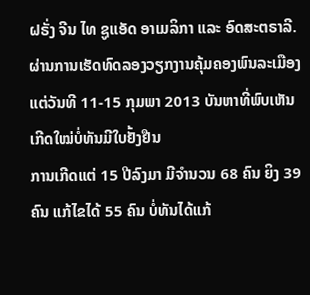ຝຣັ່ງ ຈີນ ໄທ ຊູແອັດ ອາເມລິກາ ແລະ ອົດສະຕຣາລີ.
ຜ່ານການເຮັດທົດລອງວຽກງານຄຸ້ມຄອງພົນລະເມືອງແຕ່ວັນທີ 11-15 ກຸມພາ 2013 ບັນຫາທີ່ພົບເຫັນເກີດໃໝ່ບໍ່ທັນມີໃບຢັ້ງຢືນ
ການເກີດແຕ່ 15 ປີລົງມາ ມີຈຳນວນ 68 ຄົນ ຍິງ 39 ຄົນ ແກ້ໄຂໄດ້ 55 ຄົນ ບໍ່ທັນໄດ້ແກ້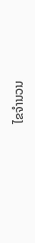ໄຂຈຳນວນ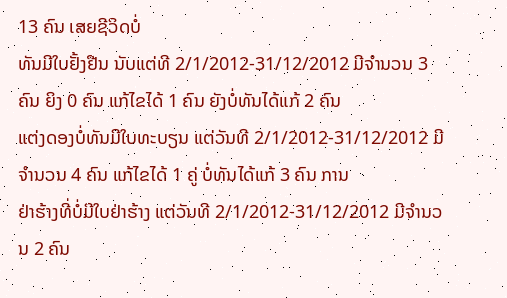13 ຄົນ ເສຍຊີວິດບໍ່
ທັນມີໃບຢັ້ງຢືນ ນັບແຕ່ທີ 2/1/2012-31/12/2012 ມີຈຳນວນ 3 ຄົນ ຍິງ 0 ຄົນ ແກ້ໄຂໄດ້ 1 ຄົນ ຍັງບໍ່ທັນໄດ້ແກ້ 2 ຄົນ
ແຕ່ງດອງບໍ່ທັນມີໃບທະບຽນ ແຕ່ວັນທີ 2/1/2012-31/12/2012 ມີຈຳນວນ 4 ຄົນ ແກ້ໄຂໄດ້ 1 ຄູ່ ບໍ່ທັນໄດ້ແກ້ 3 ຄົນ ການ
ຢ່າຮ້າງທີ່ບໍ່ມີໃບຢ່າຮ້າງ ແຕ່ວັນທີ 2/1/2012-31/12/2012 ມີຈຳນວນ 2 ຄົນ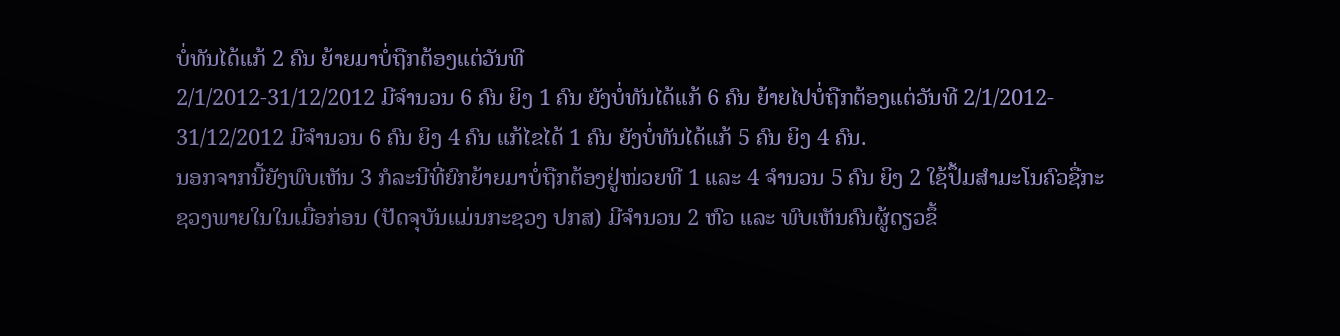ບໍ່ທັນໄດ້ແກ້ 2 ຄົນ ຍ້າຍມາບໍ່ຖືກຕ້ອງແຕ່ວັນທີ
2/1/2012-31/12/2012 ມີຈຳນວນ 6 ຄົນ ຍິງ 1 ຄົນ ຍັງບໍ່ທັນໄດ້ແກ້ 6 ຄົນ ຍ້າຍໄປບໍ່ຖືກຕ້ອງແຕ່ວັນທີ 2/1/2012-
31/12/2012 ມີຈຳນວນ 6 ຄົນ ຍິງ 4 ຄົນ ແກ້ໄຂໄດ້ 1 ຄົນ ຍັງບໍ່ທັນໄດ້ແກ້ 5 ຄົນ ຍິງ 4 ຄົນ.
ນອກຈາກນີ້ຍັງພົບເຫັນ 3 ກໍລະນີທີ່ຍົກຍ້າຍມາບໍ່ຖືກຕ້ອງຢູ່ໜ່ວຍທີ 1 ແລະ 4 ຈຳນວນ 5 ຄົນ ຍິງ 2 ໃຊ້ປຶ້ມສຳມະໂນຄົວຊື່ກະ
ຊວງພາຍໃນໃນເມື່ອກ່ອນ (ປັດຈຸບັນແມ່ນກະຊວງ ປກສ) ມີຈຳນວນ 2 ຫົວ ແລະ ພົບເຫັນຄົນຜູ້ດຽວຂຶ້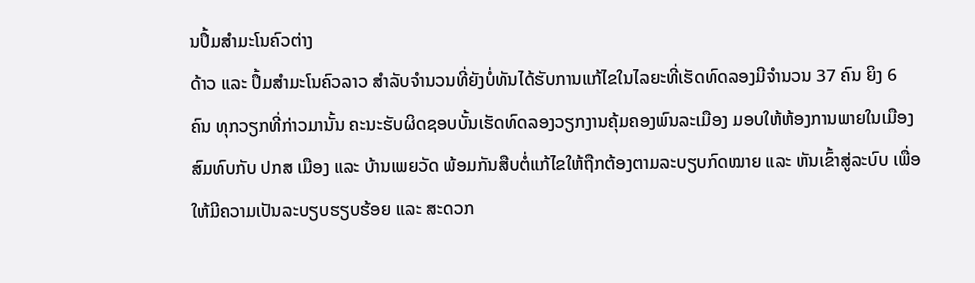ນປຶ້ມສຳມະໂນຄົວຕ່າງ
ດ້າວ ແລະ ປຶ້ມສຳມະໂນຄົວລາວ ສຳລັບຈຳນວນທີ່ຍັງບໍ່ທັນໄດ້ຮັບການແກ້ໄຂໃນໄລຍະທີ່ເຮັດທົດລອງມີຈຳນວນ 37 ຄົນ ຍິງ 6
ຄົນ ທຸກວຽກທີ່ກ່າວມານັ້ນ ຄະນະຮັບຜິດຊອບບັ້ນເຮັດທົດລອງວຽກງານຄຸ້ມຄອງພົນລະເມືອງ ມອບໃຫ້ຫ້ອງການພາຍໃນເມືອງ
ສົມທົບກັບ ປກສ ເມືອງ ແລະ ບ້ານເພຍວັດ ພ້ອມກັນສືບຕໍ່ແກ້ໄຂໃຫ້ຖືກຕ້ອງຕາມລະບຽບກົດໝາຍ ແລະ ຫັນເຂົ້າສູ່ລະບົບ ເພື່ອ
ໃຫ້ມີຄວາມເປັນລະບຽບຮຽບຮ້ອຍ ແລະ ສະດວກ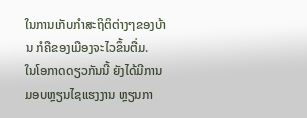ໃນການເກັບກຳສະຖິຕິຕ່າງໆຂອງບ້ານ ກໍຄືຂອງເມືອງຈະໄວຂຶ້ນຕື່ມ.
ໃນໂອກາດດຽວກັນນີ້ ຍັງໄດ້ມີການມອບຫຼຽນໄຊແຮງງານ ຫຼຽນກາ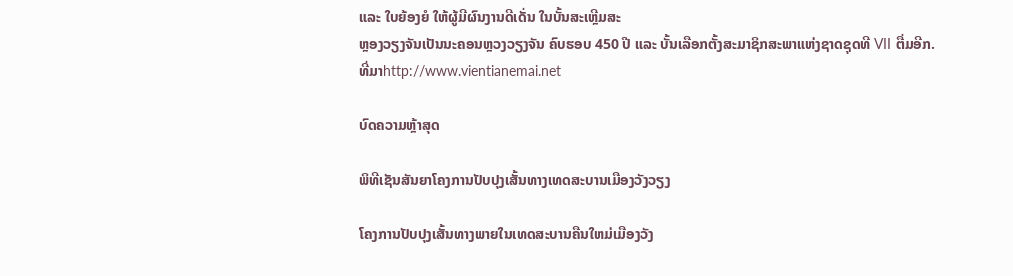ແລະ ໃບຍ້ອງຍໍ ໃຫ້ຜູ້ມີຜົນງານດີເດັ່ນ ໃນບັ້ນສະເຫຼີມສະ
ຫຼອງວຽງຈັນເປັນນະຄອນຫຼວງວຽງຈັນ ຄົບຮອບ 450 ປີ ແລະ ບັ້ນເລືອກຕັ້ງສະມາຊິກສະພາແຫ່ງຊາດຊຸດທີ VII ຕື່ມອີກ.
ທີ່ມາhttp://www.vientianemai.net

ບົດຄວາມຫຼ້າສຸດ

ພິທີເຊັນສັນຍາໂຄງການປັບປຸງເສັ້ນທາງເທດສະບານເມືອງວັງວຽງ

ໂຄງການປັບປຸງເສັ້ນທາງພາຍໃນເທດສະບານຄືນໃຫມ່ເມືອງວັງ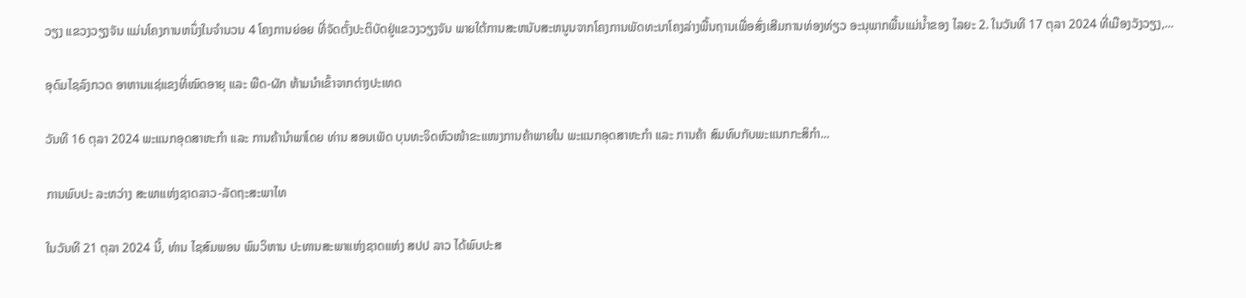ວຽງ ແຂວງວຽງຈັນ ແມ່ນໂຄງການຫນຶ່ງໃນຈໍານວນ 4 ໂຄງການຍ່ອຍ ທີ່ຈັດຕັ້ງປະຕິບັດຢູ່ແຂວງວຽງຈັນ ພາຍໃຕ້ການສະຫນັບສະຫນູນຈາກໂຄງການພັດທະນາໂຄງລ່າງພື້ນຖານເພື່ອສົ່ງເສີມການທ່ອງທ່ຽວ ອະນຸພາກພື້ນແມ່ນໍ້າຂອງ ໄລຍະ 2. ໃນວັນທີ 17 ຕຸລາ 2024 ທີ່ເມືອງວັງວຽງ,...

ອຸດົມໄຊລົງກວດ ອາຫານແຊ່ແຂງທີ່ໝົດອາຍຸ ແລະ ພືດ-ຜັກ ຫ້າມນໍາເຂົ້າຈາກຕ່າງປະເທດ

ວັນທີ 16 ຕຸລາ 2024 ພະແນກອຸດສາຫະກໍາ ແລະ ການຄ້ານໍາພາໂດຍ ທ່ານ ສອນເພັດ ບຸນທະຈິດຫົວໜ້າຂະແໜງການຄ້າພາຍໃນ ພະແນກອຸດສາຫະກໍາ ແລະ ການຄ້າ ສົມທົບກັບພະແນກກະສິກໍາ...

ການພົບປະ ລະຫວ່າງ ສະພາແຫ່ງຊາດລາວ-ລັດຖະສະພາໄທ

ໃນວັນທີ 21 ຕຸລາ 2024 ນີ້, ທ່ານ ໄຊສົມພອນ ພົມວິຫານ ປະທານສະພາແຫ່ງຊາດແຫ່ງ ສປປ ລາວ ໄດ້ພົບປະສ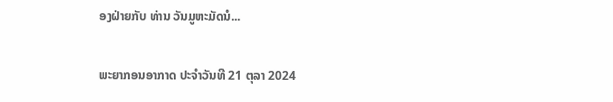ອງຝ່າຍກັບ ທ່ານ ວັນມູຫະມັດນໍ...

ພະຍາກອນອາກາດ ປະຈໍາວັນທີ 21 ຕຸລາ 2024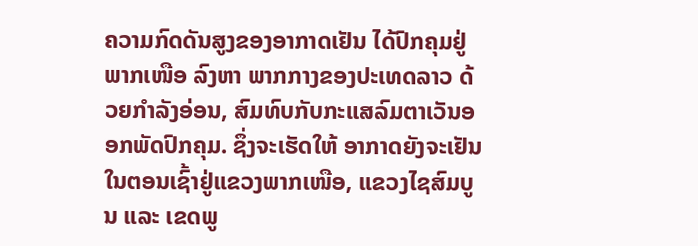ຄວາມກົດດັນສູງຂອງອາກາດເຢັນ ໄດ້ປົກຄຸມຢູ່ພາກເໜືອ ລົງຫາ ພາກກາງຂອງປະເທດລາວ ດ້ວຍກໍາລັງອ່ອນ, ສົມທົບກັບກະແສລົມຕາເວັນອອກພັດປົກຄຸມ. ຊຶ່ງຈະເຮັດໃຫ້ ອາກາດຍັງຈະເຢັນໃນຕອນເຊົ້າຢູ່ແຂວງພາກເໜືອ, ແຂວງໄຊສົມບູນ ແລະ ເຂດພູ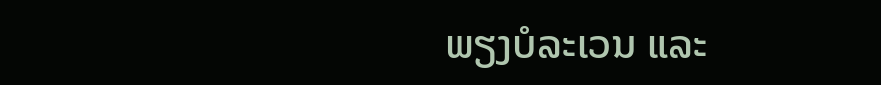ພຽງບໍລະເວນ ແລະ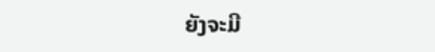ຍັງຈະມີ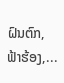ຝົນຕົກ, ຟ້າຮ້ອງ,...